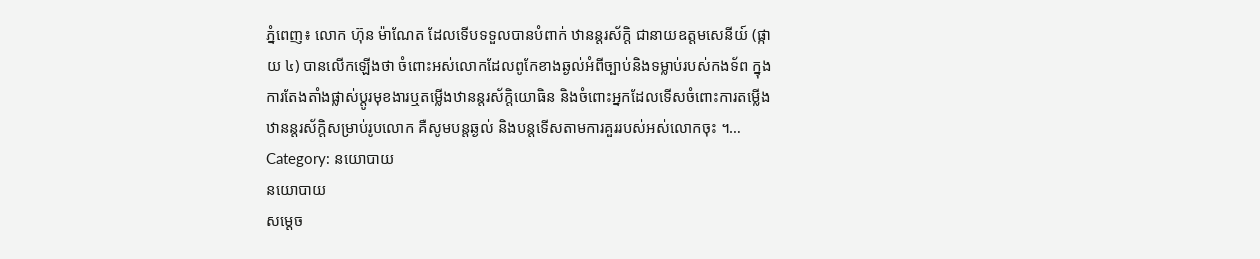ភ្នំពេញ៖ លោក ហ៊ុន ម៉ាណែត ដែលទើបទទួលបានបំពាក់ ឋានន្តរស័ក្តិ ជានាយឧត្តមសេនីយ៍ (ផ្កាយ ៤) បានលើកឡើងថា ចំពោះអស់លោកដែលពូកែខាងឆ្ងល់អំពីច្បាប់និងទម្លាប់របស់កងទ័ព ក្នុងការតែងតាំងផ្លាស់ប្តូរមុខងារឬតម្លើងឋានន្តរស័ក្តិយោធិន និងចំពោះអ្នកដែលទើសចំពោះការតម្លើងឋានន្តរស័ក្តិសម្រាប់រូបលោក គឺសូមបន្តឆ្ងល់ និងបន្តទើសតាមការគួររបស់អស់លោកចុះ ។…
Category: នយោបាយ
នយោបាយ
សម្ដេច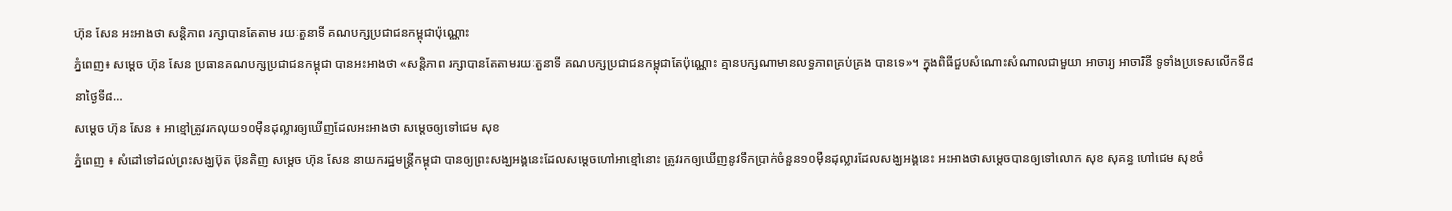ហ៊ុន សែន អះអាងថា សន្តិភាព រក្សាបានតែតាម រយៈតួនាទី គណបក្សប្រជាជនកម្ពុជាប៉ុណ្ណោះ
ភ្នំពេញ៖ សម្ដេច ហ៊ុន សែន ប្រធានគណបក្សប្រជាជនកម្ពុជា បានអះអាងថា «សន្តិភាព រក្សាបានតែតាមរយៈតួនាទី គណបក្សប្រជាជនកម្ពុជាតែប៉ុណ្ណោះ គ្មានបក្សណាមានលទ្ធភាពគ្រប់គ្រង បានទេ»។ ក្នុងពិធីជួបសំណោះសំណាលជាមួយា អាចារ្យ អាចារិនី ទូទាំងប្រទេសលើកទី៨ នាថ្ងៃទី៨…
សម្តេច ហ៊ុន សែន ៖ អាខ្មៅត្រូវរកលុយ១០ម៉ឺនដុល្លារឲ្យឃើញដែលអះអាងថា សម្តេចឲ្យទៅជេម សុខ
ភ្នំពេញ ៖ សំដៅទៅដល់ព្រះសង្ឃប៊ុត ប៊ុនតិញ សម្តេច ហ៊ុន សែន នាយករដ្ឋមន្រ្តីកម្ពុជា បានឲ្យព្រះសង្ឃអង្គនេះដែលសម្តេចហៅអាខ្មៅនោះ ត្រូវរកឲ្យឃើញនូវទឹកប្រាក់ចំនួន១០ម៉ឺនដុល្លារដែលសង្ឃអង្គនេះ អះអាងថាសម្តេចបានឲ្យទៅលោក សុខ សុគន្ធ ហៅជេម សុខចំ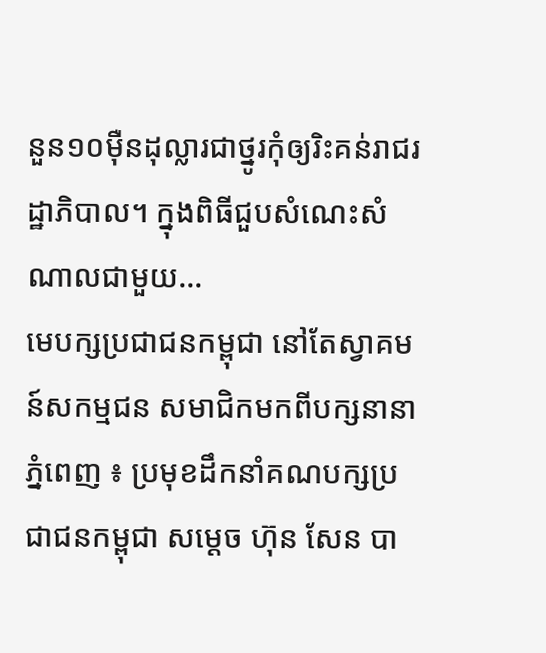នួន១០ម៉ឺនដុល្លារជាថ្នូរកុំឲ្យរិះគន់រាជរដ្ឋាភិបាល។ ក្នុងពិធីជួបសំណេះសំណាលជាមួយ…
មេបក្សប្រជាជនកម្ពុជា នៅតែស្វាគមន៍សកម្មជន សមាជិកមកពីបក្សនានា
ភ្នំពេញ ៖ ប្រមុខដឹកនាំគណបក្សប្រជាជនកម្ពុជា សម្តេច ហ៊ុន សែន បា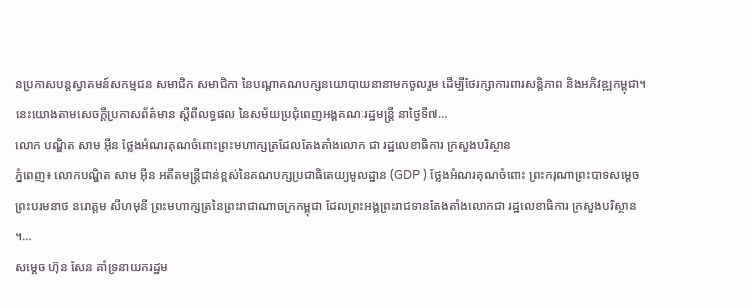នប្រកាសបន្តស្វាគមន៍សកម្មជន សមាជិក សមាជិកា នៃបណ្តាគណបក្សនយោបាយនានាមកចូលរួម ដើម្បីថែរក្សាការពារសន្តិភាព និងអភិវឌ្ឍកម្ពុជា។ នេះយោងតាមសេចក្ដីប្រកាសព័ត៌មាន ស្ដីពីលទ្ធផល នៃសម័យប្រជុំពេញអង្គគណៈរដ្ឋមន្ដ្រី នាថ្ងៃទី៧…
លោក បណ្ឌិត សាម អ៊ីន ថ្លែងអំណរគុណចំពោះព្រះមហាក្សត្រដែលតែងតាំងលោក ជា រដ្ឋលេខាធិការ ក្រសួងបរិស្ថាន
ភ្នំពេញ៖ លោកបណ្ឌិត សាម អ៊ីន អតីតមន្ត្រីជាន់ខ្ពស់នៃគណបក្សប្រជាធិតេយ្យមូលដ្ឋាន (GDP ) ថ្លែងអំណរគុណចំពោះ ព្រះករុណាព្រះបាទសម្តេចព្រះបរមនាថ នរោត្តម សីហមុនី ព្រះមហាក្សត្រនៃព្រះរាជាណាចក្រកម្ពុជា ដែលព្រះអង្គព្រះរាជទានតែងតាំងលោកជា រដ្ឋលេខាធិការ ក្រសួងបរិស្ថាន ។…
សម្តេច ហ៊ុន សែន គាំទ្រនាយករដ្ឋម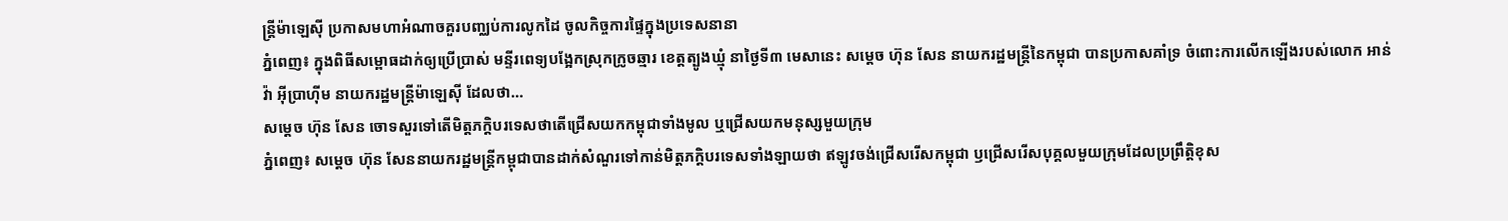ន្ត្រីម៉ាឡេស៊ី ប្រកាសមហាអំណាចគួរបញ្ឈប់ការលូកដៃ ចូលកិច្ចការផ្ទៃក្នុងប្រទេសនានា
ភ្នំពេញ៖ ក្នុងពិធីសម្ពោធដាក់ឲ្យប្រើប្រាស់ មន្ទីរពេទ្យបង្អែកស្រុកក្រូចឆ្មារ ខេត្តត្បូងឃ្មុំ នាថ្ងៃទី៣ មេសានេះ សម្តេច ហ៊ុន សែន នាយករដ្ឋមន្ត្រីនៃកម្ពុជា បានប្រកាសគាំទ្រ ចំពោះការលើកឡើងរបស់លោក អាន់វ៉ា អ៊ីប្រាហ៊ីម នាយករដ្ឋមន្ត្រីម៉ាឡេស៊ី ដែលថា…
សម្តេច ហ៊ុន សែន ចោទសួរទៅតើមិត្តភក្តិបរទេសថាតើជ្រើសយកកម្ពុជាទាំងមូល ឬជ្រើសយកមនុស្សមួយក្រុម
ភ្នំពេញ៖ សម្តេច ហ៊ុន សែននាយករដ្ឋមន្ត្រីកម្ពុជាបានដាក់សំណួរទៅកាន់មិត្តភក្តិបរទេសទាំងឡាយថា ឥឡូវចង់ជ្រើសរើសកម្ពុជា ឫជ្រើសរើសបុគ្គលមួយក្រុមដែលប្រព្រឹត្តិខុស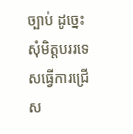ច្បាប់ ដូច្នេះ សុំមិត្តបររទេសធ្វើការជ្រើស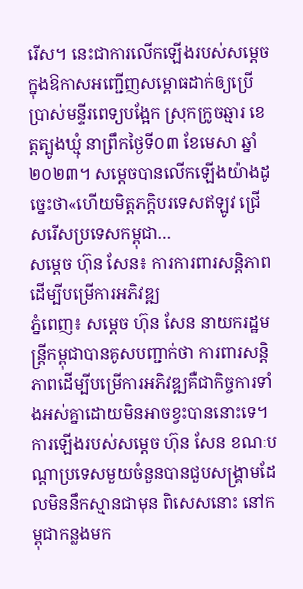រើស។ នេះជាការលើកឡើងរបស់សម្តេចក្នុងឱកាសអញ្ជើញសម្ពោធដាក់ឲ្យប្រើប្រាស់មន្ទីរពេទ្យបង្អែក ស្រុកក្រូចឆ្មារ ខេត្តត្បូងឃ្មុំ នាព្រឹកថ្ងៃទី០៣ ខែមេសា ឆ្នាំ២០២៣។ សម្តេចបានលើកឡើងយ៉ាងដូច្នេះថា«ហើយមិត្តភក្តិបរទេសឥឡូវ ជ្រើសរើសប្រទេសកម្ពុជា…
សម្តេច ហ៊ុន សែន៖ ការការពារសន្តិភាពដើម្បីបម្រើការអភិវឌ្ឍ
ភ្នំពេញ៖ សម្តេច ហ៊ុន សែន នាយករដ្ឋមន្ត្រីកម្ពុជាបានគូសបញ្ជាក់ថា ការពារសន្តិភាពដើម្បីបម្រើការអភិវឌ្ឍគឺជាកិច្ចការទាំងអស់គ្នាដោយមិនអាចខ្វះបាននោះទេ។ ការឡើងរបស់សម្តេច ហ៊ុន សែន ខណៈបណ្តាប្រទេសមួយចំនួនបានជួបសង្គ្រាមដែលមិននឹកស្មានជាមុន ពិសេសនោះ នៅកម្ពុជាកន្លងមក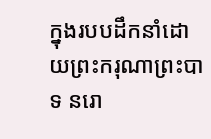ក្នុងរបបដឹកនាំដោយព្រះករុណាព្រះបាទ នរោ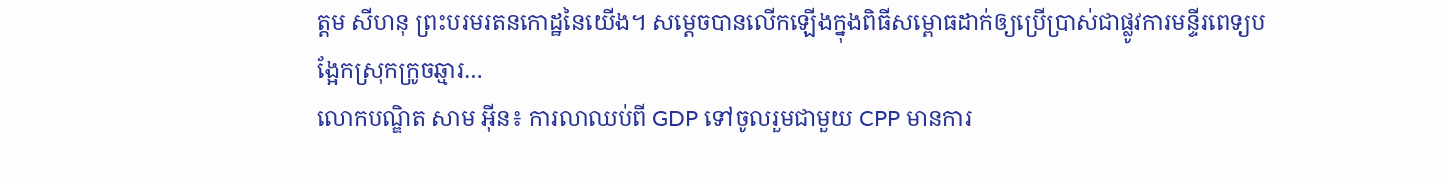ត្តម សីហនុ ព្រះបរមរតនកោដ្ឋនៃយើង។ សម្តេចបានលើកឡើងក្នុងពិធីសម្ពោធដាក់ឲ្យប្រើប្រាស់ជាផ្លូវការមន្ទីរពេទ្យបង្អែកស្រុកក្រូចឆ្មារ…
លោកបណ្ឌិត សាម អ៊ីន៖ ការលាឈប់ពី GDP ទៅចូលរួមជាមួយ CPP មានការ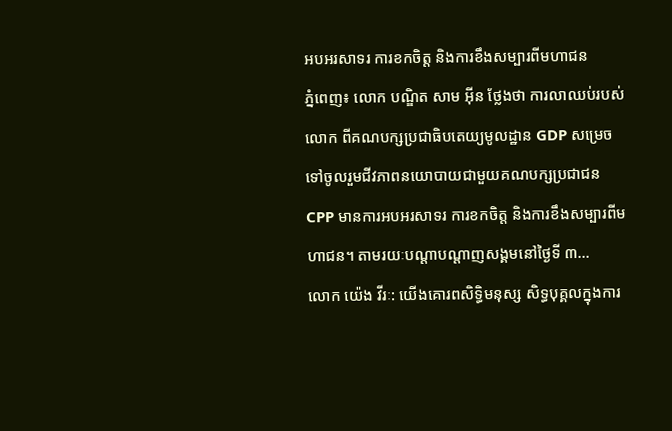អបអរសាទរ ការខកចិត្ត និងការខឹងសម្បារពីមហាជន
ភ្នំពេញ៖ លោក បណ្ឌិត សាម អ៊ីន ថ្លែងថា ការលាឈប់របស់លោក ពីគណបក្សប្រជាធិបតេយ្យមូលដ្ឋាន GDP សម្រេចទៅចូលរួមជីវភាពនយោបាយជាមួយគណបក្សប្រជាជន CPP មានការអបអរសាទរ ការខកចិត្ត និងការខឹងសម្បារពីមហាជន។ តាមរយៈបណ្តាបណ្តាញសង្គមនៅថ្ងៃទី ៣…
លោក យ៉េង វីរៈ: យើងគោរពសិទ្ធិមនុស្ស សិទ្ធបុគ្គលក្នុងការ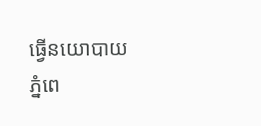ធ្វើនយោបាយ
ភ្នំពេ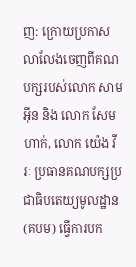ញ: ក្រោយប្រកាសលាលែងចេញពីគណបក្សរបស់លោក សាម អ៊ីន និង លោក សែម ហាក់, លោក យ៉េង វីរៈ ប្រធានគណបក្សប្រជាធិបតេយ្យមូលដ្ឋាន (គបម) ធ្វើការបក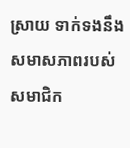ស្រាយ ទាក់ទងនឹងសមាសភាពរបស់សមាជិក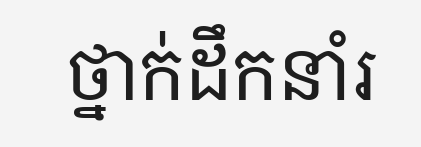ថ្នាក់ដឹកនាំរ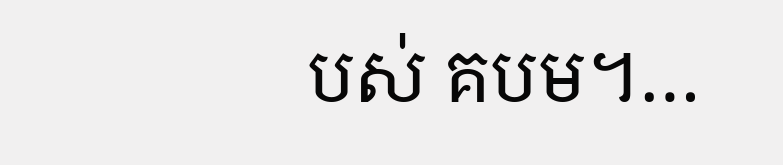បស់ គបម។…